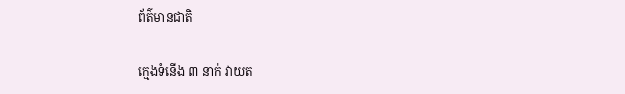ព័ត៌មានជាតិ

ក្មេងទំនើង ៣ នាក់ វាយត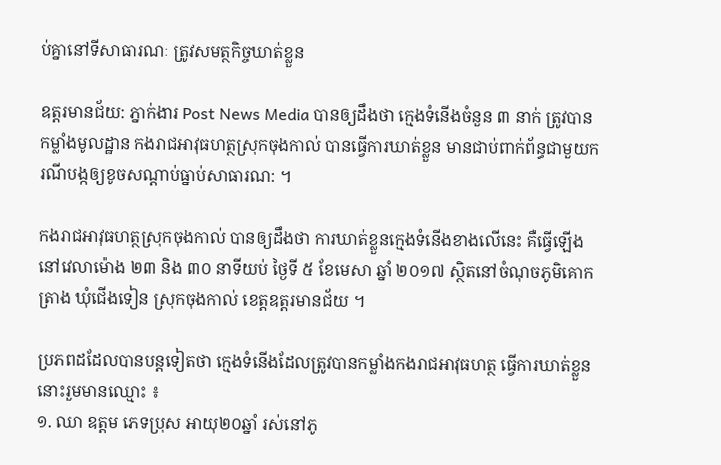ប់គ្នានៅទីសាធារណៈ ត្រូវសមត្ថកិច្ចឃាត់ខ្លួន

ឧត្តរមានជ័យ: ភ្នាក់ងារ Post News Media បានឲ្យដឹងថា ក្មេងទំនើងចំនួន ៣ នាក់ ត្រូវបាន កម្លាំងមូលដ្ឋាន កងរាជអាវុធហត្ថស្រុកចុងកាល់ បានធ្វើការឃាត់ខ្លួន មានជាប់ពាក់ព័ន្ធជាមួយករណីបង្កឲ្យខូចសណ្តាប់ធ្នាប់សាធារណ: ។

កងរាជអាវុធហត្ថស្រុកចុងកាល់ បានឲ្យដឹងថា ការឃាត់ខ្លួនក្មេងទំនើងខាងលើនេះ គឺធ្វើឡើងនៅវេលាម៉ោង ២៣ និង ៣០ នាទីយប់ ថ្ងៃទី ៥ ខែមេសា ឆ្នាំ ២០១៧ ស្ថិតនៅចំណុចភូមិគោកត្រាង ឃុំជេីងទៀន ស្រុកចុងកាល់ ខេត្តឧត្តរមានជ័យ ។

ប្រភពដដែលបានបន្តទៀតថា ក្មេងទំនើងដែលត្រូវបានកម្លាំងកងរាជអាវុធហត្ថ ធ្វើការឃាត់ខ្លួននោះរួមមានឈ្មោះ ៖
១. ឈា ឧត្តម ភេទប្រុស អាយុ២០ឆ្នាំ រស់នៅភូ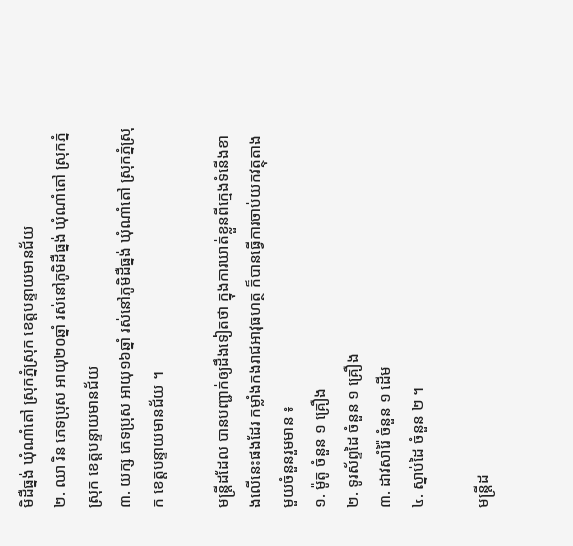មិដឺធ្នង់ ឃុំណាំតៅ ស្រុកភ្នំស្រុក ខេត្តបន្ទាយមានជ័យ
២. ឈា រិន ភេទប្រុស អាយុ២០ឆ្នាំ រស់នៅភូមិដឺធ្នង់ ឃុំណាំតៅ ស្រុកភ្នំស្រុក ខេត្តបន្ទាយមានជ័យ
៣. យក្ស ភេទប្រុស អាយុ១៦ឆ្នាំ រស់នៅភូមិដឺធ្នង់ ឃុំណាំតៅ ស្រុកភ្នំស្រុក ខេត្តបន្ទាយមានជ័យ ។

មន្ត្រីដដែល បានបញ្ជាក់ឲ្យដឹងទៀតថា ក្នុងការឃាត់ខ្លួនពីក្មេងទំនើងខាងលើនេះផងដែរ កម្លាំងកងរាជអាវុធហត្ថ ក៏បានធ្វើការចាប់យកវត្ថុតាងមួយចំនួនរួមមាន ៖
១. ម៉ូតូ ចំនួន ១ គ្រឿង
២. ទូរស័ព្ទដៃ ចំនួន ១ គ្រឿង
៣. ដាវសាំរ៉ៃ ចំនួន ១ ដើម
៤. ស្នាប់ដៃ ចំនួន ២ ។

មន្ត្រីដ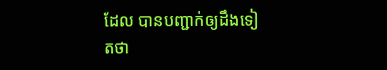ដែល បានបញ្ជាក់ឲ្យដឹងទៀតថា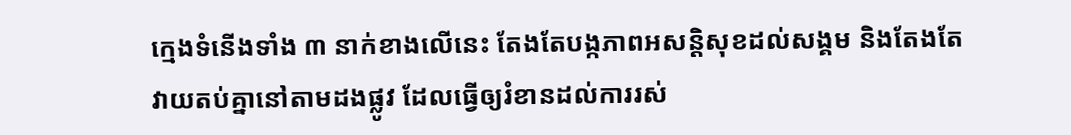ក្មេងទំនើងទាំង ៣ នាក់ខាងលើនេះ តែងតែបង្កភាពអសន្តិសុខដល់សង្គម និងតែងតែវាយតប់គ្នានៅតាមដងផ្លូវ ដែលធ្វើឲ្យរំខានដល់ការរស់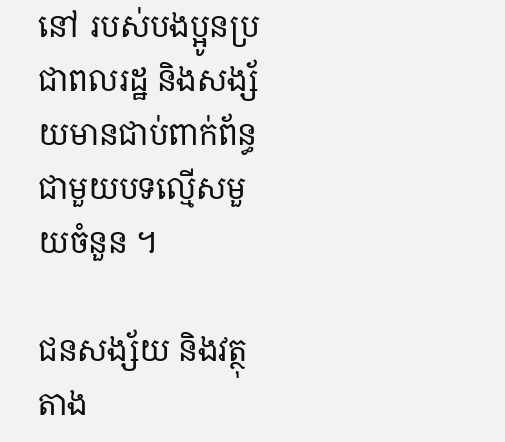នៅ របស់បងប្អូនប្រជាពលរដ្ឋ និងសង្ស័យមានជាប់ពាក់ព័ន្ធជាមួយបទល្មើសមួយចំនួន ។

ជនសង្ស័យ និងវត្ថុតាង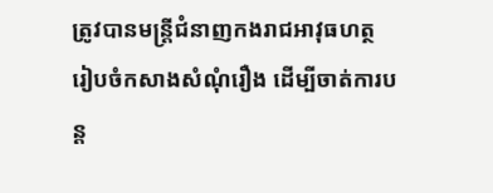ត្រូវបានមន្ត្រីជំនាញកងរាជអាវុធហត្ថ រៀបចំកសាងសំណុំរឿង ដើម្បីចាត់ការបន្ត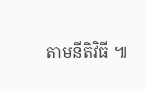តាមនីតិវិធី ៕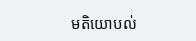មតិយោបល់